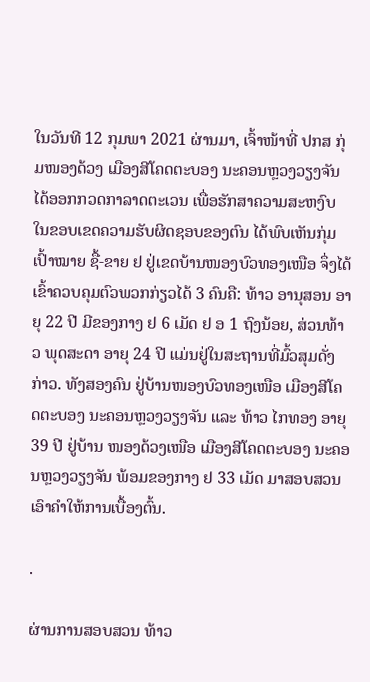ໃນວັນທີ 12 ກຸມພາ 2021 ຜ່ານມາ, ເຈົ້າໜ້າທີ່ ປກສ ກຸ່ມໜອງດ້ວງ ເມືອງສີໂຄດຕະບອງ ນະຄອນຫຼວງວຽງຈັນ ໄດ້ອອກກວດກາລາດຕະເວນ ເພື່ອຮັກສາຄວາມສະຫງົບ ໃນຂອບເຂດຄວາມຮັບຜິດຊອບຂອງຕົນ ໄດ້ພົບເຫັນກຸ່ມເປົ້າໝາຍ ຊື້-ຂາຍ ຢ ຢູ່ເຂດບ້ານໜອງບົວທອງເໜືອ ຈຶ່ງໄດ້ເຂົ້າຄວບຄຸມຕົວພວກກ່ຽວໄດ້ 3 ຄົນຄື: ທ້າວ ອານຸສອນ ອາຍຸ 22 ປີ ມີຂອງກາງ ຢ 6 ເມັດ ຢ ອ 1 ຖົງນ້ອຍ, ສ່ວນທ້າວ ພຸດສະດາ ອາຍຸ 24 ປີ ແມ່ນຢູ່ໃນສະຖານທີ່ມົ້ວສຸມດັ່ງກ່າວ. ທັງສອງຄົນ ຢູ່ບ້ານໜອງບົວທອງເໜືອ ເມືອງສີໂຄດຕະບອງ ນະຄອນຫຼວງວຽງຈັນ ແລະ ທ້າວ ໄກທອງ ອາຍຸ 39 ປີ ຢູ່ບ້ານ ໜອງດ້ວງເໜືອ ເມືອງສີໂຄດຕະບອງ ນະຄອນຫຼວງວຽງຈັນ ພ້ອມຂອງກາງ ຢ 33 ເມັດ ມາສອບສວນເອົາຄໍາໃຫ້ການເບື້ອງຕົ້ນ.

.

ຜ່ານການສອບສວນ ທ້າວ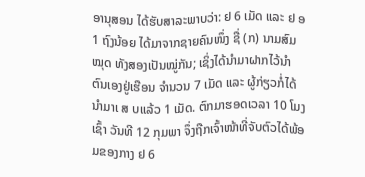ອານຸສອນ ໄດ້ຮັບສາລະພາບວ່າ: ຢ 6 ເມັດ ແລະ ຢ ອ 1 ຖົງນ້ອຍ ໄດ້ມາຈາກຊາຍຄົນໜຶ່ງ ຊື່ (ກ) ນາມສົມໝຸດ ທັງສອງເປັນໝູ່ກັນ; ເຊິ່ງໄດ້ນຳມາຝາກໄວ້ນຳຕົນເອງຢູ່ເຮືອນ ຈຳນວນ 7 ເມັດ ແລະ ຜູ້ກ່ຽວກໍ່ໄດ້ນຳມາເ ສ ບແລ້ວ 1 ເມັດ. ຕົກມາຮອດເວລາ 10 ໂມງເຊົ້າ ວັນທີ 12 ກຸມພາ ຈຶ່ງຖືກເຈົ້າໜ້າທີ່ຈັບຕົວໄດ້ພ້ອມຂອງກາງ ຢ 6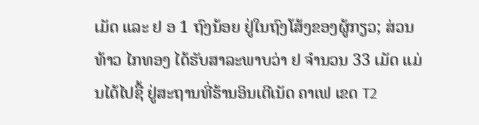ເມັດ ແລະ ຢ ອ 1 ຖົງນ້ອຍ ຢູ່ໃນຖົງໂສ້ງຂອງຜູ້ກຽວ; ສ່ວນທ້າວ ໄກທອງ ໄດ້ຮັບສາລະພາບວ່າ ຢ ຈຳນວນ 33 ເມັດ ແມ່ນໄດ້ໄປຊື້ ຢູ່ສະຖານທີ່ຮ້ານອິນເຕີເນັດ ຄາເຟ ເຂດ T2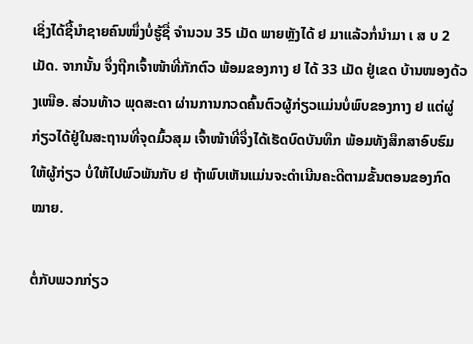ເຊິ່ງໄດ້ຊື້ນໍາຊາຍຄົນໜຶ່ງບໍ່ຮູ້ຊື່ ຈໍານວນ 35 ເມັດ ພາຍຫຼັງໄດ້ ຢ ມາແລ້ວກໍ່ນຳມາ ເ ສ ບ 2 ເມັດ. ຈາກນັ້ນ ຈຶ່ງຖືກເຈົ້າໜ້າທີ່ກັກຕົວ ພ້ອມຂອງກາງ ຢ ໄດ້ 33 ເມັດ ຢູ່ເຂດ ບ້ານໜອງດ້ວງເໜືອ. ສ່ວນທ້າວ ພຸດສະດາ ຜ່ານການກວດຄົ້ນຕົວຜູ້ກ່ຽວແມ່ນບໍ່ພົບຂອງກາງ ຢ ແຕ່ຜູ່ກ່ຽວໄດ້ຢູ່ໃນສະຖານທີ່ຈຸດມົ້ວສຸມ ເຈົ້າໜ້າທີ່ຈຶ່ງໄດ້ເຮັດບົດບັນທຶກ ພ້ອມທັງສຶກສາອົບຮົມ ໃຫ້ຜູ້ກ່ຽວ ບໍ່ໃຫ້ໄປພົວພັນກັບ ຢ ຖ້າພົບເຫັນແມ່ນຈະດຳເນີນຄະດີຕາມຂັ້ນຕອນຂອງກົດໝາຍ.

ຕໍ່ກັບພວກກ່ຽວ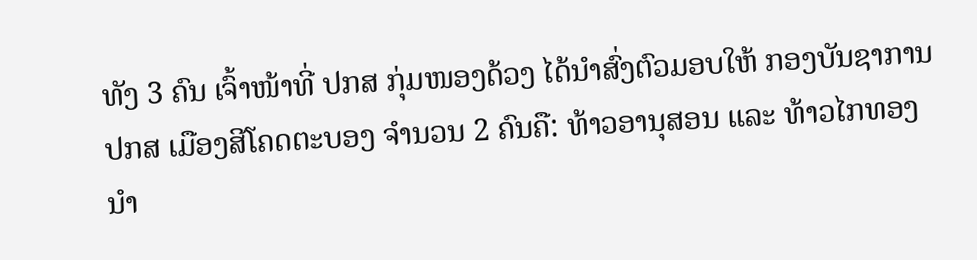ທັງ 3 ຄົນ ເຈົ້າໜ້າທີ່ ປກສ ກຸ່ມໜອງດ້ວງ ໄດ້ນຳສົ່ງຕົວມອບໃຫ້ ກອງບັນຊາການ ປກສ ເມືອງສີໂຄດຕະບອງ ຈຳນວນ 2 ຄົນຄື: ທ້າວອານຸສອນ ແລະ ທ້າວໄກທອງ ນໍາ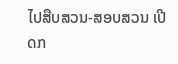ໄປສືບສວນ-ສອບສວນ ເປີດກ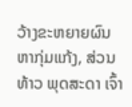ວ້າງຂະຫຍາຍຜົນຫາກຸ່ມແກ້ງ, ສ່ວນ ທ້າວ ພຸດສະດາ ເຈົ້າ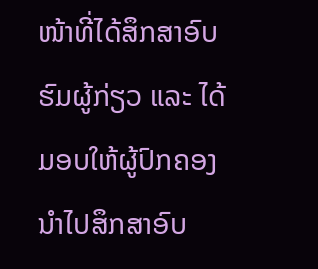ໜ້າທີ່ໄດ້ສຶກສາອົບຮົມຜູ້ກ່ຽວ ແລະ ໄດ້ມອບໃຫ້ຜູ້ປົກຄອງນຳໄປສຶກສາອົບ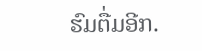ຮົມຕື່ມອີກ.